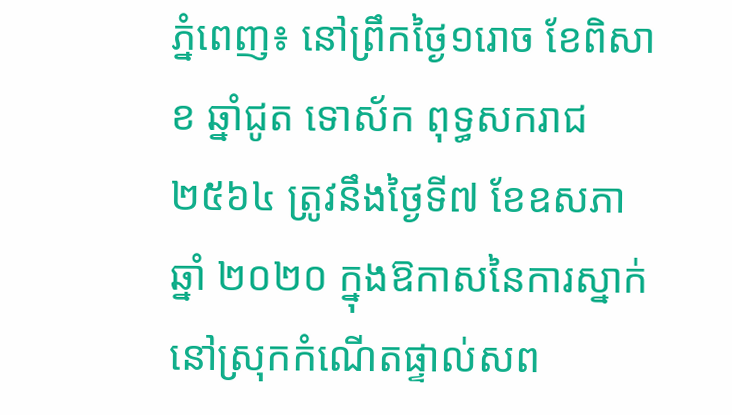ភ្នំពេញ៖ នៅព្រឹកថ្ងៃ១រោច ខែពិសាខ ឆ្នាំជូត ទោស័ក ពុទ្ធសករាជ២៥៦៤ ត្រូវនឹងថ្ងៃទី៧ ខែឧសភា ឆ្នាំ ២០២០ ក្នុងឱកាសនៃការស្នាក់នៅស្រុកកំណើតផ្ទាល់សព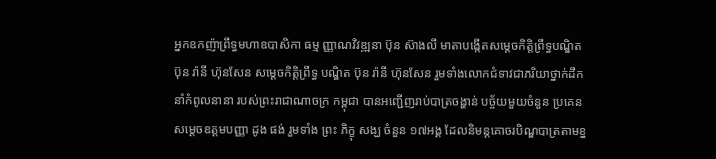អ្នកឧកញ៉ាព្រឹទ្ធមហាឧបាសិកា ធម្ម ញ្ញាណវិវឌ្ឍនា ប៊ុន ស៊ាងលី មាតាបង្កើតសម្តេចកិត្តិព្រឹទ្ធបណ្ឌិត ប៊ុន រ៉ានី ហ៊ុនសែន សម្តេចកិត្តិព្រឹទ្ធ បណ្ឌិត ប៊ុន រ៉ានី ហ៊ុនសែន រួមទាំងលោកជំទាវជាភរិយាថ្នាក់ដឹកនាំកំពូលនានា របស់ព្រះរាជាណាចក្រ កម្ពុជា បានអញ្ជើញរាប់បាត្រចង្ហាន់ បច្ច័យមួយចំនួន ប្រគេនសម្តេចឧត្តមបញ្ញា ដូង ផង់ រួមទាំង ព្រះ ភិក្ខុ សង្ឃ ចំនួន ១៧អង្គ ដែលនិមន្តគោចរបិណ្ឌបាត្រតាមខ្ន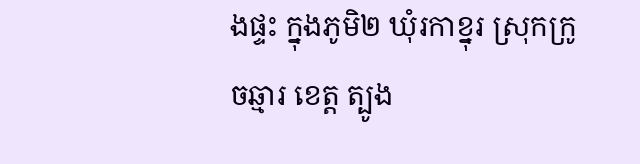ងផ្ទះ ក្នុងភូមិ២ ឃុំរកាខ្នុរ ស្រុកក្រូចឆ្មារ ខេត្ត ត្បូង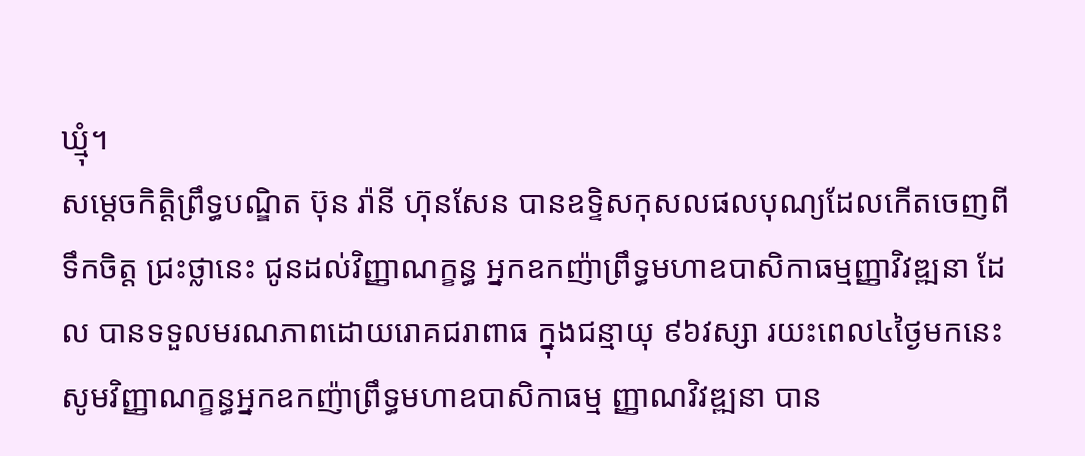ឃ្មុំ។
សម្តេចកិត្តិព្រឹទ្ធបណ្ឌិត ប៊ុន រ៉ានី ហ៊ុនសែន បានឧទ្ទិសកុសលផលបុណ្យដែលកើតចេញពីទឹកចិត្ត ជ្រះថ្លានេះ ជូនដល់វិញ្ញាណក្ខន្ធ អ្នកឧកញ៉ាព្រឹទ្ធមហាឧបាសិកាធម្មញ្ញាវិវឌ្ឍនា ដែល បានទទួលមរណភាពដោយរោគជរាពាធ ក្នុងជន្មាយុ ៩៦វស្សា រយះពេល៤ថ្ងៃមកនេះ សូមវិញ្ញាណក្ខន្ធអ្នកឧកញ៉ាព្រឹទ្ធមហាឧបាសិកាធម្ម ញ្ញាណវិវឌ្ឍនា បាន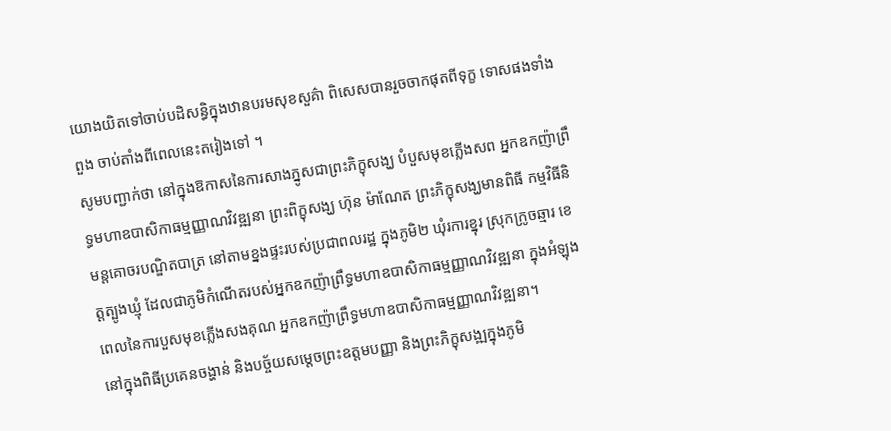យោងយិតទៅចាប់បដិសន្ធិក្នុងឋានបរមសុខសួគ៌ា ពិសេសបានរួចចាកផុតពីទុក្ខ ទោសផងទាំងពួង ចាប់តាំងពីពេលនេះតរៀងទៅ ។
សូមបញ្ជាក់ថា នៅក្នុងឱកាសនៃការសាងភ្នូសជាព្រះភិក្ខុសង្ឃ បំបួសមុខភ្លើងសព អ្នកឧកញ៉ាព្រឹទ្ធមហាឧបាសិកាធម្មញ្ញាណវិវឌ្ឍនា ព្រះពិក្ខុសង្ឃ ហ៊ុន ម៉ាណែត ព្រះភិក្ខុសង្ឃមានពិធី កម្មវិធីនិមន្តគោចរបណ្ឌិតបាត្រ នៅតាមខ្នងផ្ទះរបស់ប្រជាពលរដ្ឋ ក្នុងភូមិ២ ឃុំរការខ្នុរ ស្រុកក្រូចឆ្មារ ខេត្តត្បូងឃ្មុំ ដែលជាភូមិកំណើតរបស់អ្នកឧកញ៉ាព្រឹទ្ធមហាឧបាសិកាធម្មញ្ញាណវិវឌ្ឍនា ក្នុងអំឡុង ពេលនៃការបួសមុខភ្លើងសងគុណ អ្នកឧកញ៉ាព្រឹទ្ធមហាឧបាសិកាធម្មញ្ញាណវិវឌ្ឍនា។
នៅក្នុងពិធីប្រគេនចង្ហាន់ និងបច្ច័យសម្តេចព្រះឧត្តមបញ្ញា និងព្រះភិក្ខុសង្ឍក្នុងភូមិ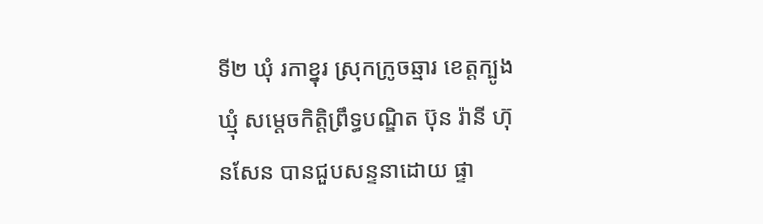ទី២ ឃុំ រកាខ្នុរ ស្រុកក្រូចឆ្មារ ខេត្តក្បូងឃ្មុំ សម្តេចកិត្តិព្រឹទ្ធបណ្ឌិត ប៊ុន រ៉ានី ហ៊ុនសែន បានជួបសន្ទនាដោយ ផ្ទា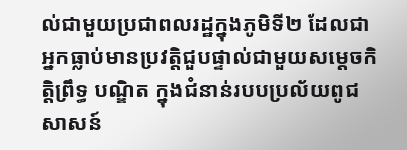ល់ជាមួយប្រជាពលរដ្ឋក្នុងភូមិទី២ ដែលជាអ្នកធ្លាប់មានប្រវត្តិជួបផ្ទាល់ជាមួយសម្តេចកិត្តិព្រឹទ្ធ បណ្ឌិត ក្នុងជំនាន់របបប្រល័យពូជសាសន៍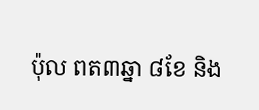ប៉ុល ពត៣ឆ្នា ៨ខែ និង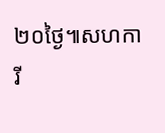២០ថ្ងៃ៕សហការី